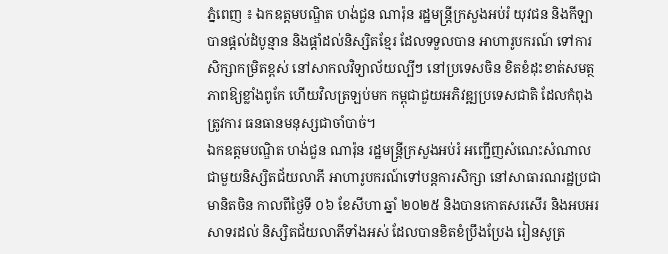ភ្នំពេញ ៖ ឯកឧត្តមបណ្ឌិត ហង់ជួន ណារ៉ុន រដ្ឋមន្រ្តីក្រសួងអប់រំ យុវជន និងកីឡា បានផ្តល់ដំបូន្មាន និងផ្តាំដល់និស្សិតខ្មែរ ដែលទទួលបាន អាហារូបករណ៍ ទៅការសិក្សាកម្រិតខ្ពស់ នៅសាកលវិទ្យាល័យល្បីៗ នៅប្រទេសចិន ខិតខំដុះខាត់សមត្ថភាពឱ្យខ្លាំងពូកែ ហើយវិលត្រឡប់មក កម្ពុជាជួយអភិវឌ្ឍប្រទេសជាតិ ដែលកំពុងត្រូវការ ធនធានមនុស្សជាចាំបាច់។
ឯកឧត្តមបណ្ឌិត ហង់ជួន ណារ៉ុន រដ្ឋមន្រ្តីក្រសួងអប់រំ អញ្ជើញសំណេះសំណាល ជាមួយនិស្សិតជ័យលាភី អាហារូបករណ៍ទៅបន្តការសិក្សា នៅសាធារណរដ្ឋប្រជាមានិតចិន កាលពីថ្ងៃទី ០៦ ខែសីហា ឆ្នាំ ២០២៥ និងបានកោតសរសើរ និងអបអរសាទរដល់ និស្សិតជ័យលាភីទាំងអស់ ដែលបានខិតខំប្រឹងប្រែង រៀនសូត្រ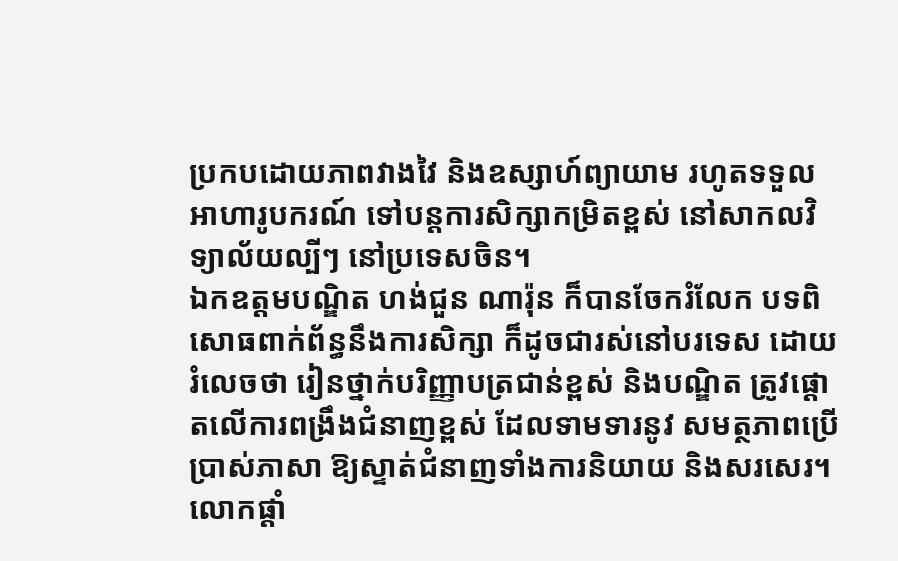ប្រកបដោយភាពវាងវៃ និងឧស្សាហ៍ព្យាយាម រហូតទទួលអាហារូបករណ៍ ទៅបន្តការសិក្សាកម្រិតខ្ពស់ នៅសាកលវិទ្យាល័យល្បីៗ នៅប្រទេសចិន។
ឯកឧត្តមបណ្ឌិត ហង់ជួន ណារ៉ុន ក៏បានចែករំលែក បទពិសោធពាក់ព័ន្ធនឹងការសិក្សា ក៏ដូចជារស់នៅបរទេស ដោយរំលេចថា រៀនថ្នាក់បរិញ្ញាបត្រជាន់ខ្ពស់ និងបណ្ឌិត ត្រូវផ្ដោតលើការពង្រឹងជំនាញខ្ពស់ ដែលទាមទារនូវ សមត្ថភាពប្រើប្រាស់ភាសា ឱ្យស្ទាត់ជំនាញទាំងការនិយាយ និងសរសេរ។ លោកផ្តាំ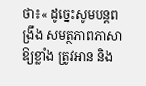ថា៖« ដូច្នេះសូមបន្តពង្រឹង សមត្ថភាពភាសាឱ្យខ្លាំង ត្រូវអាន និង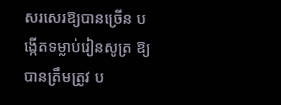សរសេរឱ្យបានច្រើន បង្កើតទម្លាប់រៀនសូត្រ ឱ្យបានត្រឹមត្រូវ ប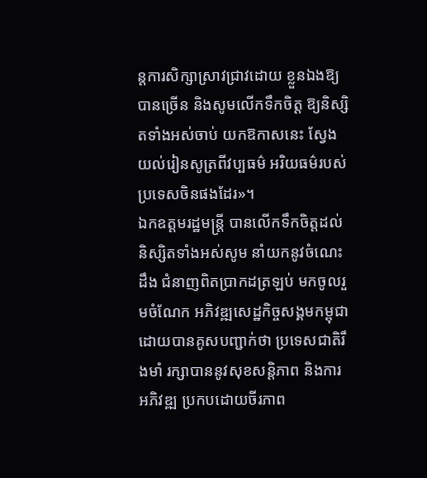ន្តការសិក្សាស្រាវជ្រាវដោយ ខ្លួនឯងឱ្យបានច្រើន និងសូមលើកទឹកចិត្ត ឱ្យនិស្សិតទាំងអស់ចាប់ យកឱកាសនេះ ស្វែងយល់រៀនសូត្រពីវប្បធម៌ អរិយធម៌របស់ ប្រទេសចិនផងដែរ»។
ឯកឧត្តមរដ្ឋមន្រ្តី បានលើកទឹកចិត្តដល់ និស្សិតទាំងអស់សូម នាំយកនូវចំណេះដឹង ជំនាញពិតប្រាកដត្រឡប់ មកចូលរួមចំណែក អភិវឌ្ឍសេដ្ឋកិច្ចសង្គមកម្ពុជា ដោយបានគូសបញ្ជាក់ថា ប្រទេសជាតិរឹងមាំ រក្សាបាននូវសុខសន្តិភាព និងការអភិវឌ្ឍ ប្រកបដោយចីរភាព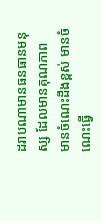ដរាបណាមានធនធានមនុស្ស ដែលមានគុណភាព មានចំណេះដឹងខ្ពស់ មានចំណេះធ្វើ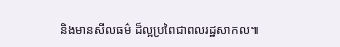និងមានសីលធម៌ ដ៏ល្អប្រពៃជាពលរដ្ឋសាកល៕